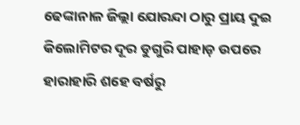ଢେଙ୍କାନାଳ ଜିଲ୍ଲା ଯୋରନ୍ଦା ଠାରୁ ପ୍ରାୟ ଦୁଇ କିଲୋମିଟର ଦୂର ଡୁଗୁରି ପାହାଡ଼ ଉପରେ ହାରାହାରି ଶହେ ବର୍ଷରୁ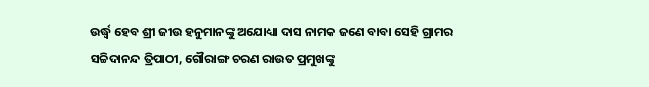ଉର୍ଦ୍ଧ୍ୱ ହେବ ଶ୍ରୀ ଜୀଉ ହନୁମାନଙ୍କୁ ଅଯୋଧ୍ୟା ଦାସ ନାମକ ଜଣେ ବାବା ସେହି ଗ୍ରାମର ସଚ୍ଚିଦାନନ୍ଦ ତ୍ରିପାଠୀ, ଗୌରାଙ୍ଗ ଚରଣ ରାଉତ ପ୍ରମୁଖଙ୍କୁ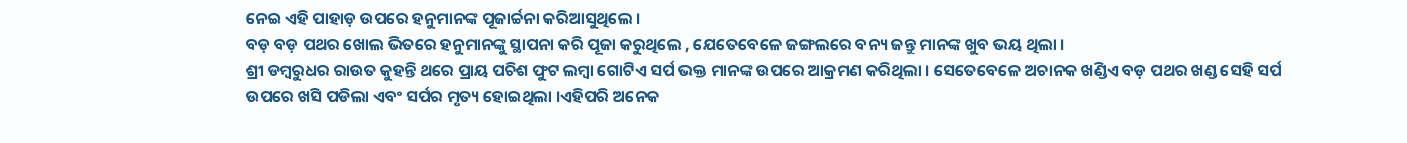ନେଇ ଏହି ପାହାଡ଼ ଉପରେ ହନୁମାନଙ୍କ ପୂଜାର୍ଚ୍ଚନା କରିଆସୁଥିଲେ ।
ବଡ଼ ବଡ଼ ପଥର ଖୋଲ ଭିତରେ ହନୁମାନଙ୍କୁ ସ୍ଥାପନା କରି ପୂଜା କରୁଥିଲେ , ଯେତେବେଳେ ଜଙ୍ଗଲରେ ବନ୍ୟ ଜନ୍ତୁ ମାନଙ୍କ ଖୁବ ଭୟ ଥିଲା ।
ଶ୍ରୀ ଡମ୍ବରୁଧର ରାଉତ କୁହନ୍ତି ଥରେ ପ୍ରାୟ ପଚିଶ ଫୁଟ ଲମ୍ବା ଗୋଟିଏ ସର୍ପ ଭକ୍ତ ମାନଙ୍କ ଉପରେ ଆକ୍ରମଣ କରିଥିଲା । ସେତେବେଳେ ଅଚାନକ ଖଣ୍ଡିଏ ବଡ଼ ପଥର ଖଣ୍ଡ ସେହି ସର୍ପ ଉପରେ ଖସି ପଡିଲା ଏବଂ ସର୍ପର ମୃତ୍ୟ ହୋଇଥିଲା ।ଏହିପରି ଅନେକ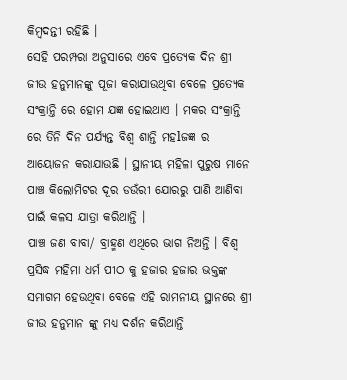କିମ୍ବଦନ୍ତୀ ରହିଛି ।
ସେହି ପରମ୍ପରା ଅନୁସାରେ ଏବେ ପ୍ରତ୍ୟେକ ଦିନ ଶ୍ରୀ ଜୀଉ ହନୁମାନଙ୍କୁ ପୂଜା କରାଯାଉଥିବା ବେଳେ ପ୍ରତ୍ୟେକ ସଂକ୍ରାନ୍ତି ରେ ହୋମ ଯଜ୍ଞ ହୋଇଥାଏ । ମକର ସଂକ୍ରାନ୍ତି ରେ ତିନି ଦିନ ପର୍ଯ୍ୟନ୍ତ ବିଶ୍ୱ ଶାନ୍ତି ମହlଜଜ୍ଞ ର ଆୟୋଜନ କରାଯାଉଛି । ସ୍ଥାନୀୟ ମହିଳା ପୁରୁଷ ମାନେ ପାଞ୍ଚ କିଲୋମିଟର ଦୂର ଡଉଁରୀ ଯୋରରୁ ପାଣି ଆଣିବା ପାଇଁ କଳସ ଯାତ୍ରା କରିଥାନ୍ତି ।
ପାଞ୍ଚ ଜଣ ବାବା/ ବ୍ରାହ୍ମଣ ଏଥିରେ ଭାଗ ନିଅନ୍ତି । ବିଶ୍ୱ ପ୍ରସିଦ୍ଧ ମହିମା ଧର୍ମ ପୀଠ କୁ ହଜାର ହଜାର ଭକ୍ତଙ୍କ ସମାଗମ ହେଉଥିବା ବେଳେ ଏହି ରାମନୀୟ ସ୍ଥାନରେ ଶ୍ରୀ ଜୀଉ ହନୁମାନ ଙ୍କୁ ମଧ୍ୟ ଦର୍ଶନ କରିଥାନ୍ତି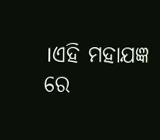।ଏହି ମହାଯଜ୍ଞ ରେ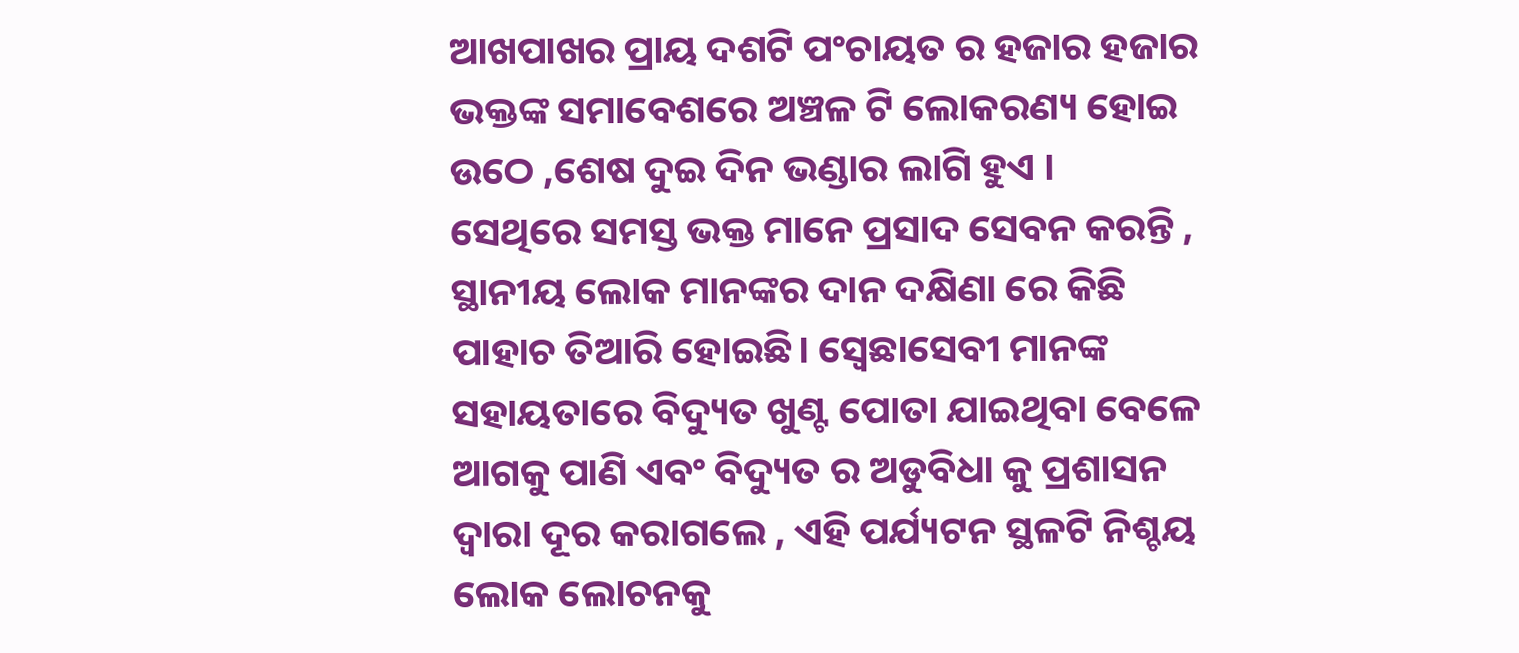ଆଖପାଖର ପ୍ରାୟ ଦଶଟି ପଂଚାୟତ ର ହଜାର ହଜାର ଭକ୍ତଙ୍କ ସମାବେଶରେ ଅଞ୍ଚଳ ଟି ଲୋକରଣ୍ୟ ହୋଇ ଉଠେ ,ଶେଷ ଦୁଇ ଦିନ ଭଣ୍ଡାର ଲାଗି ହୁଏ ।
ସେଥିରେ ସମସ୍ତ ଭକ୍ତ ମାନେ ପ୍ରସାଦ ସେବନ କରନ୍ତି , ସ୍ଥାନୀୟ ଲୋକ ମାନଙ୍କର ଦାନ ଦକ୍ଷିଣା ରେ କିଛି ପାହାଚ ତିଆରି ହୋଇଛି। ସ୍ବେଛାସେବୀ ମାନଙ୍କ ସହାୟତାରେ ବିଦ୍ୟୁତ ଖୁଣ୍ଟ ପୋତା ଯାଇଥିବା ବେଳେ ଆଗକୁ ପାଣି ଏବଂ ବିଦ୍ୟୁତ ର ଅଡୁବିଧା କୁ ପ୍ରଶାସନ ଦ୍ୱାରା ଦୂର କରାଗଲେ , ଏହି ପର୍ଯ୍ୟଟନ ସ୍ଥଳଟି ନିଶ୍ଚୟ ଲୋକ ଲୋଚନକୁ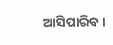ଆସିପାରିବ ।